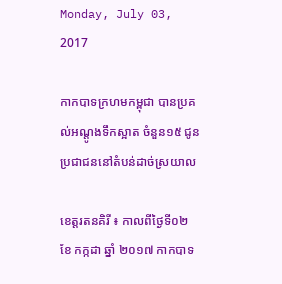Monday, July 03, 2017

កាកបាទក្រហមកម្ពុជា បានប្រគល់អណ្តូងទឹកស្អាត ចំនួន១៥ ជូនប្រជាជននៅតំបន់ដាច់ស្រយាល

ខេត្តរតនគិរី ៖ កាលពីថ្ងៃទី០២ ខែ កក្កដា ឆ្នាំ ២០១៧ កាកបាទ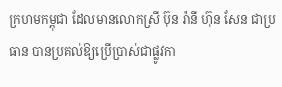ក្រហមកម្ពុជា ដែលមានលោកស្រី ប៊ុន រ៉ានី ហ៊ុន សែន ជាប្រធាន បានប្រគល់ឱ្យប្រើប្រាស់ជាផ្លូវកា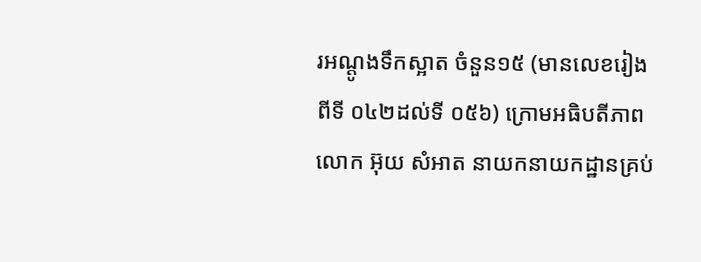រអណ្តូងទឹកស្អាត ចំនួន១៥ (មានលេខរៀងពីទី ០៤២ដល់ទី ០៥៦) ក្រោមអធិបតីភាព លោក អ៊ុយ សំអាត នាយកនាយកដ្ឋានគ្រប់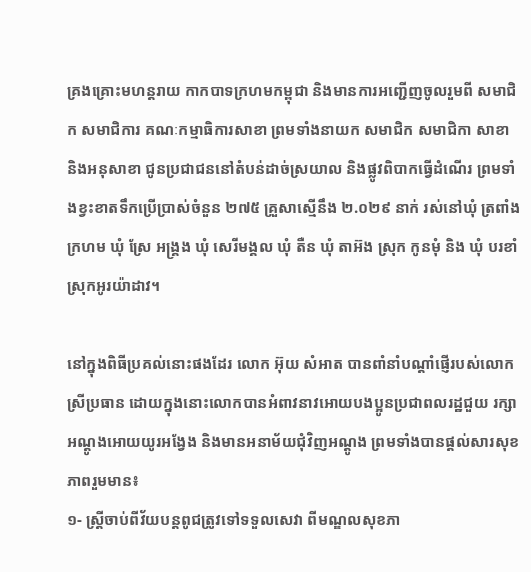គ្រងគ្រោះមហន្តរាយ កាកបាទក្រហមកម្ពុជា និងមានការអញ្ជើញចូលរួមពី សមាជិក សមាជិការ គណៈកម្មាធិការសាខា ព្រមទាំងនាយក សមាជិក សមាជិកា សាខា និងអនុសាខា ជូនប្រជាជននៅតំបន់ដាច់ស្រយាល និងផ្លូវពិបាកធ្វើដំណើរ ព្រមទាំងខ្វះខាតទឹកប្រើប្រាស់ចំនួន ២៧៥ គ្រួសាស្មើនឹង ២.០២៩ នាក់ រស់នៅឃុំ ត្រពាំងក្រហម ឃុំ ស្រែ អង្រ្គង ឃុំ សេរីមង្គល ឃុំ តឺន ឃុំ តាអ៊ង ស្រុក កូនមុំ និង ឃុំ បរខាំ ស្រុកអូរយ៉ាដាវ។

នៅក្នុងពិធីប្រគល់នោះផងដែរ លោក អ៊ុយ សំអាត បានពាំនាំបណ្តាំផ្ញើរបស់លោកស្រីប្រធាន ដោយក្នុងនោះលោកបានអំពាវនាវអោយបងប្អូនប្រជាពលរដ្ឋជួយ រក្សាអណ្តូងអោយយូរអង្វែង និងមានអនាម័យជុំវិញអណ្តូង ព្រមទាំងបានផ្តល់សារសុខភាពរួមមាន៖
១- ស្ត្រីចាប់ពីវ័យបន្តពូជត្រូវទៅទទួលសេវា ពីមណ្ឌលសុខភា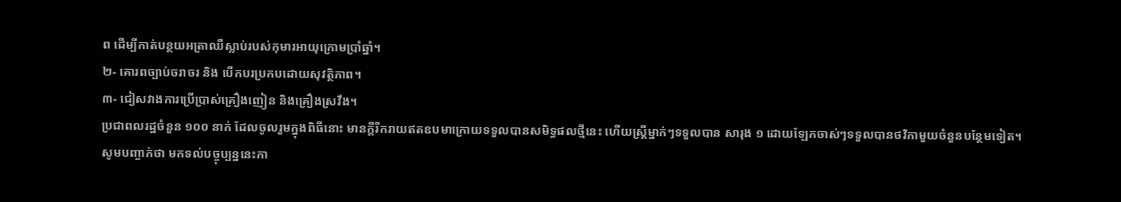ព ដើម្បីកាត់បន្ថយអត្រាឈឺស្លាប់របស់កុមារអាយុក្រោមប្រាំឆ្នាំ។
២- គោរពច្បាប់ចរាចរ និង បើកបរប្រកបដោយសុវត្ថិភាព។
៣- ជៀសវាងការប្រើប្រាស់គ្រឿងញៀន និងគ្រឿងស្រវឹង។
ប្រជាពលរដ្ឋចំនួន ១០០ នាក់ ដែលចូលរួមក្នុងពិធីនោះ មានក្តីរីករាយឥតឧបមាក្រោយទទួលបានសមិទ្ធផលថ្មីនេះ ហើយស្ត្រីម្នាក់ៗទទួលបាន សារុង ១ ដោយឡែកចាស់ៗទទួលបានថវិកាមួយចំនួនបន្ថែមទៀត។
សូមបញ្ចាក់ថា មកទល់បច្ចុប្បន្ននេះកា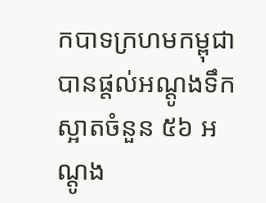កបាទក្រហមកម្ពុជា បានផ្តល់អណ្តូងទឹកស្អាតចំនួន ៥៦ អណ្តូង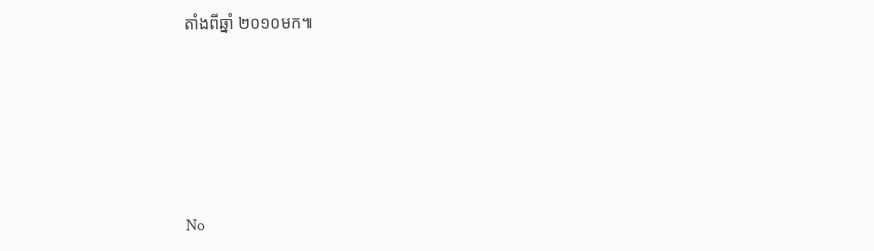តាំងពីឆ្នាំ ២០១០មក៕







No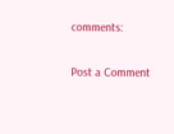comments:

Post a Comment